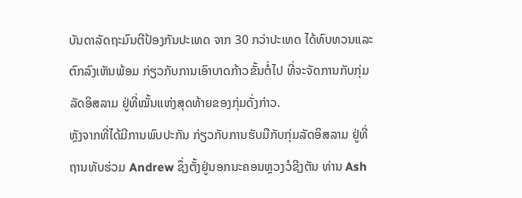ບັນດາລັດຖະມົນຕີປ້ອງກັນປະເທດ ຈາກ 30 ກວ່າປະເທດ ໄດ້ທົບທວນແລະຕົກລົງເຫັນພ້ອມ ກ່ຽວກັບການເອົາບາດກ້າວຂັ້ນຕໍ່ໄປ ທີ່ຈະຈັດການກັບກຸ່ມລັດອິສລາມ ຢູ່ທີ່ໝັ້ນແຫ່ງສຸດທ້າຍຂອງກຸ່ມດັ່ງກ່າວ.
ຫຼັງຈາກທີ່ໄດ້ມີການພົບປະກັນ ກ່ຽວກັບການຮັບມືກັບກຸ່ມລັດອິສລາມ ຢູ່ທີ່ຖານທັບຮ່ວມ Andrew ຊຶ່ງຕັ້ງຢູ່ນອກນະຄອນຫຼວງວໍຊີງຕັນ ທ່ານ Ash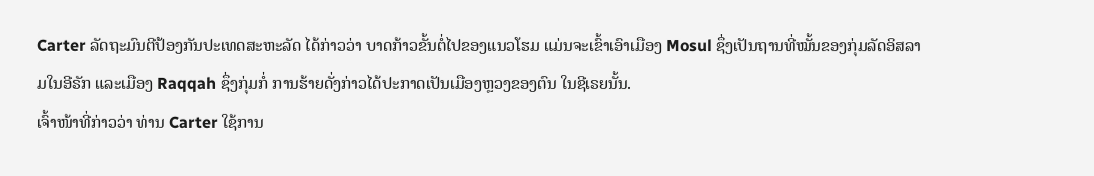Carter ລັດຖະມົນຕີປ້ອງກັນປະເທດສະຫະລັດ ໄດ້ກ່າວວ່າ ບາດກ້າວຂັ້ນຕໍ່ໄປຂອງແນວໂຮມ ແມ່ນຈະເຂົ້າເອົາເມືອງ Mosul ຊຶ່ງເປັນຖານທີ່ໝັ້ນຂອງກຸ່ມລັດອິສລາມໃນອີຣັກ ແລະເມືອງ Raqqah ຊຶ່ງກຸ່ມກໍ່ ການຮ້າຍດັ່ງກ່າວໄດ້ປະກາດເປັນເມືອງຫຼວງຂອງຕົນ ໃນຊີເຣຍນັ້ນ.
ເຈົ້າໜ້າທີ່ກ່າວວ່າ ທ່ານ Carter ໃຊ້ການ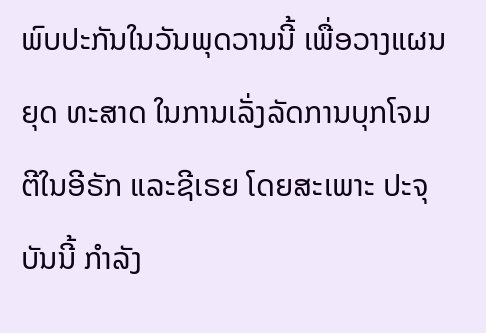ພົບປະກັນໃນວັນພຸດວານນີ້ ເພື່ອວາງແຜນຍຸດ ທະສາດ ໃນການເລັ່ງລັດການບຸກໂຈມຕີໃນອີຣັກ ແລະຊີເຣຍ ໂດຍສະເພາະ ປະຈຸບັນນີ້ ກຳລັງ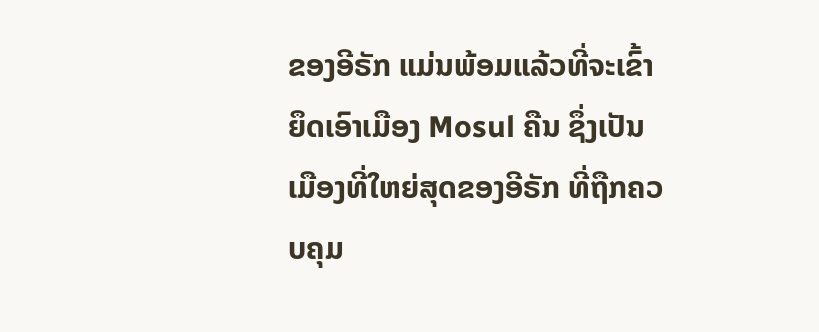ຂອງອີຣັກ ແມ່ນພ້ອມແລ້ວທີ່ຈະເຂົ້າຍຶດເອົາເມືອງ Mosul ຄືນ ຊຶ່ງເປັນເມືອງທີ່ໃຫຍ່ສຸດຂອງອີຣັກ ທີ່ຖືກຄວບຄຸມ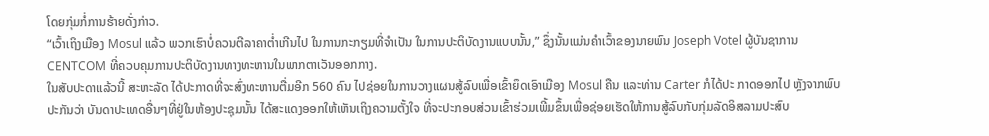ໂດຍກຸ່ມກໍ່ການຮ້າຍດັ່ງກ່າວ.
“ເວົ້າເຖິງເມືອງ Mosul ແລ້ວ ພວກເຮົາບໍ່ຄວນຕີລາຄາຕ່ຳເກີນໄປ ໃນການກະກຽມທີ່ຈຳເປັນ ໃນການປະຕິບັດງານແບບນັ້ນ,” ຊຶ່ງນັ້ນແມ່ນຄຳເວົ້າຂອງນາຍພົນ Joseph Votel ຜູ້ບັນຊາການ CENTCOM ທີ່ຄວບຄຸມການປະຕິບັດງານທາງທະຫານໃນພາກຕາເວັນອອກກາງ.
ໃນສັບປະດາແລ້ວນີ້ ສະຫະລັດ ໄດ້ປະກາດທີ່ຈະສົ່ງທະຫານຕື່ມອີກ 560 ຄົນ ໄປຊ່ອຍໃນການວາງແຜນສູ້ລົບເພື່ອເຂົ້າຍຶດເອົາເມືອງ Mosul ຄືນ ແລະທ່ານ Carter ກໍໄດ້ປະ ກາດອອກໄປ ຫຼັງຈາກພົບປະກັນວ່າ ບັນດາປະເທດອື່ນໆທີ່ຢູ່ໃນຫ້ອງປະຊຸມນັ້ນ ໄດ້ສະແດງອອກໃຫ້ເຫັນເຖິງຄວາມຕັ້ງໃຈ ທີ່ຈະປະກອບສ່ວນເຂົ້າຮ່ວມເພີ້ມຂຶ້ນເພື່ອຊ່ອຍເຮັດໃຫ້ການສູ້ລົບກັບກຸ່ມລັດອິສລາມປະສົບ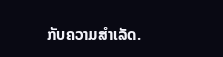ກັບຄວາມສຳເລັດ.